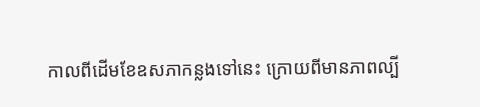កាលពីដើមខែឧសភាកន្លងទៅនេះ ក្រោយពីមានភាពល្បី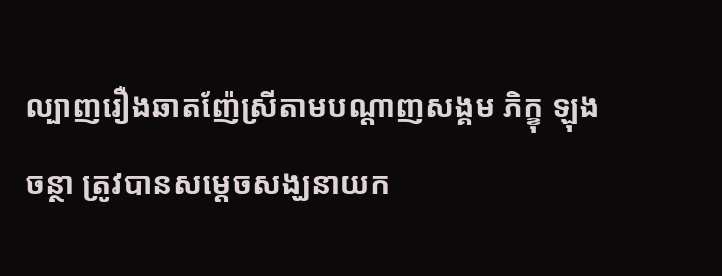ល្បាញរឿងឆាតញ៉ែស្រីតាមបណ្តាញសង្គម ភិក្ខុ ឡុង ចន្ថា ត្រូវបានសម្តេចសង្ឃនាយក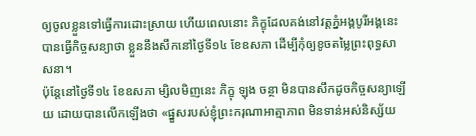ឲ្យចូលខ្លួនទៅធ្វើការដោះស្រាយ ហើយពេលនោះ ភិក្ខុដែលគង់នៅវត្តភ្នំអង្គបូរីអង្គនេះ បានធ្វើកិច្ចសន្យាថា ខ្លួននឹងសឹកនៅថ្ងៃទី១៤ ខែឧសភា ដើម្បីកុំឲ្យខូចតម្លៃព្រះពុទ្ធសាសនា។
ប៉ុន្តែនៅថ្ងៃទី១៤ ខែឧសភា ម្សិលមិញនេះ ភិក្ខុ ឡុង ចន្ថា មិនបានសឹកដូចកិច្ចសន្យាឡើយ ដោយបានលើកឡើងថា «ផ្នួសរបស់ខ្ញុំព្រះករុណាអាត្មាភាព មិនទាន់អស់និស្ស័យ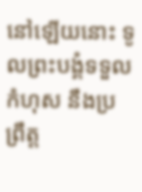នៅឡើយនោះ ទូលព្រះបង្គំទទួលកំហុស នឹងប្រព្រឹត្ត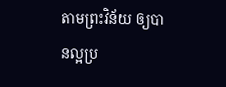តាមព្រះវិន័យ ឲ្យបានល្អប្រ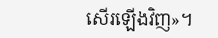សើរឡើងវិញ»។